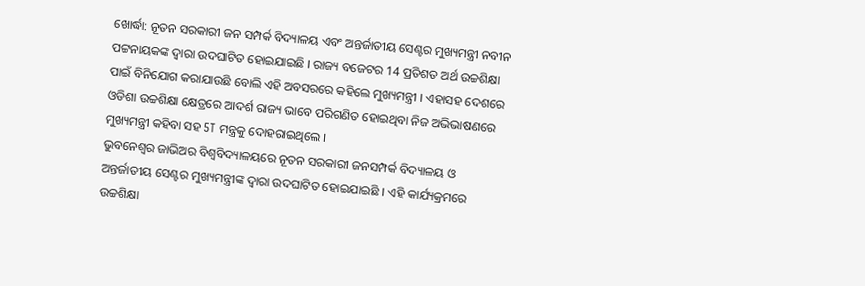ଖୋର୍ଦ୍ଧା: ନୂତନ ସରକାରୀ ଜନ ସମ୍ପର୍କ ବିଦ୍ୟାଳୟ ଏବଂ ଅନ୍ତର୍ଜାତୀୟ ସେଣ୍ଟର ମୁଖ୍ୟମନ୍ତ୍ରୀ ନବୀନ ପଟ୍ଟନାୟକଙ୍କ ଦ୍ଵାରା ଉଦଘାଟିତ ହୋଇଯାଇଛି । ରାଜ୍ୟ ବଜେଟର 14 ପ୍ରତିଶତ ଅର୍ଥ ଉଚ୍ଚଶିକ୍ଷା ପାଇଁ ବିନିଯୋଗ କରାଯାଉଛି ବୋଲି ଏହି ଅବସରରେ କହିଲେ ମୁଖ୍ୟମନ୍ତ୍ରୀ । ଏହାସହ ଦେଶରେ ଓଡିଶା ଉଚ୍ଚଶିକ୍ଷା କ୍ଷେତ୍ରରେ ଆଦର୍ଶ ରାଜ୍ୟ ଭାବେ ପରିଗଣିତ ହୋଇଥିବା ନିଜ ଅଭିଭାଷଣରେ ମୁଖ୍ୟମନ୍ତ୍ରୀ କହିବା ସହ 5T ମନ୍ତ୍ରକୁ ଦୋହରାଇଥିଲେ ।
ଭୁବନେଶ୍ବର ଜାଭିଅର ବିଶ୍ବବିଦ୍ୟାଳୟରେ ନୂତନ ସରକାରୀ ଜନସମ୍ପର୍କ ବିଦ୍ୟାଳୟ ଓ ଅନ୍ତର୍ଜାତୀୟ ସେଣ୍ଟର ମୁଖ୍ୟମନ୍ତ୍ରୀଙ୍କ ଦ୍ବାରା ଉଦଘାଟିତ ହୋଇଯାଇଛି । ଏହି କାର୍ଯ୍ୟକ୍ରମରେ ଉଚ୍ଚଶିକ୍ଷା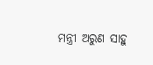ମନ୍ତ୍ରୀ ଅରୁଣ ସାହୁ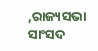,ରାଜ୍ୟସଭା ସାଂସଦ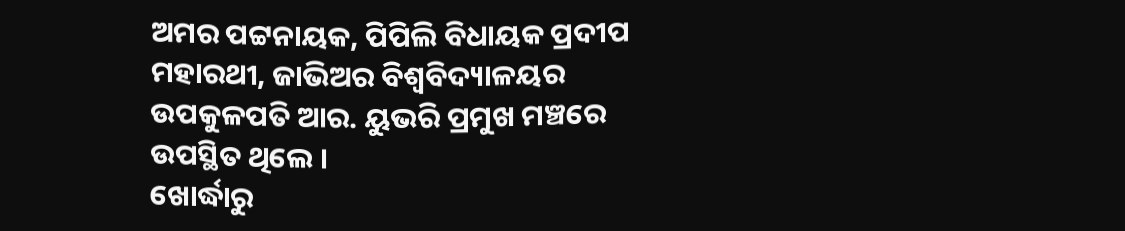ଅମର ପଟ୍ଟନାୟକ, ପିପିଲି ବିଧାୟକ ପ୍ରଦୀପ ମହାରଥୀ, ଜାଭିଅର ବିଶ୍ବବିଦ୍ୟାଳୟର ଉପକୁଳପତି ଆର. ୟୁଭରି ପ୍ରମୁଖ ମଞ୍ଚରେ ଉପସ୍ଥିତ ଥିଲେ ।
ଖୋର୍ଦ୍ଧାରୁ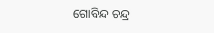ଗୋବିନ୍ଦ ଚନ୍ଦ୍ର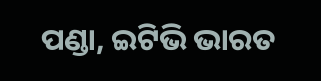ପଣ୍ଡା, ଇଟିଭି ଭାରତ